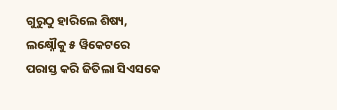ଗୁରୁଠୁ ହାରିଲେ ଶିଷ୍ୟ, ଲକ୍ଷ୍ନୌକୁ ୫ ୱିକେଟରେ ପରାସ୍ତ କରି ଜିତିଲା ସିଏସକେ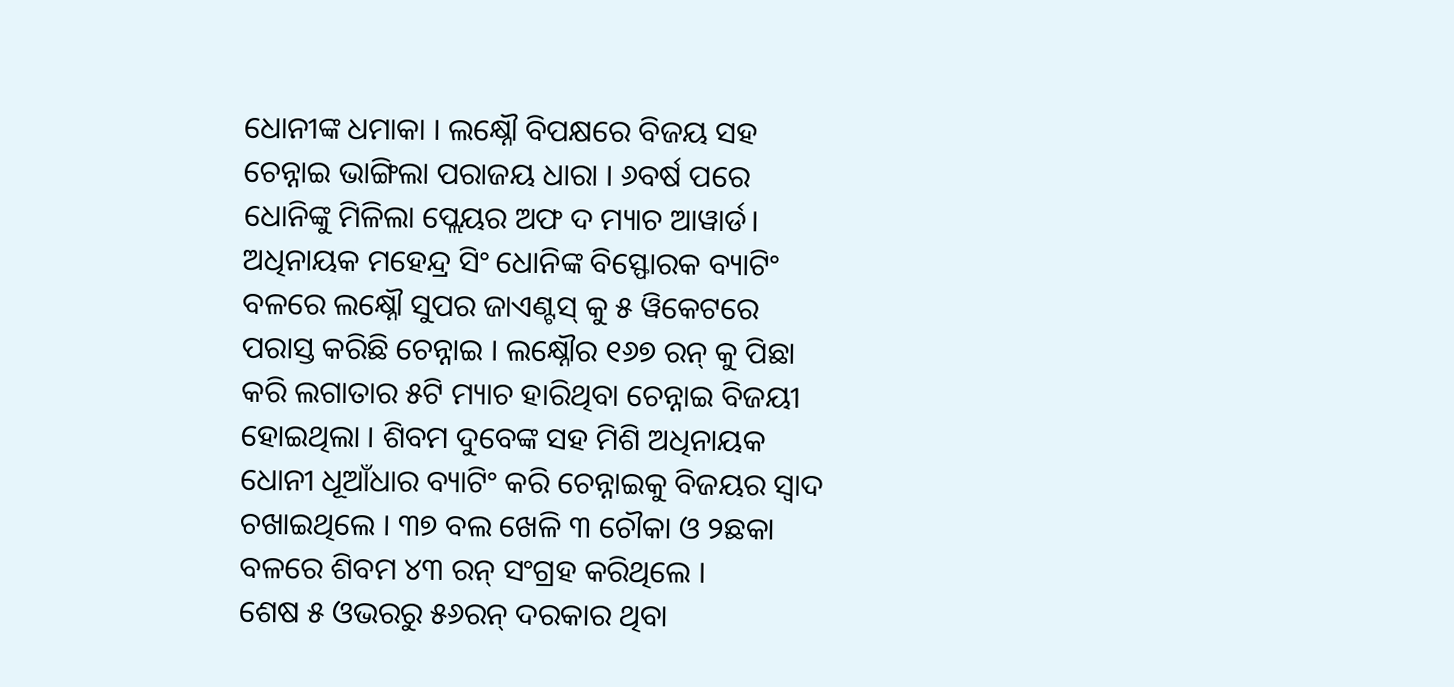ଧୋନୀଙ୍କ ଧମାକା । ଲକ୍ଷ୍ନୌ ବିପକ୍ଷରେ ବିଜୟ ସହ ଚେନ୍ନାଇ ଭାଙ୍ଗିଲା ପରାଜୟ ଧାରା । ୬ବର୍ଷ ପରେ ଧୋନିଙ୍କୁ ମିଳିଲା ପ୍ଲେୟର ଅଫ ଦ ମ୍ୟାଚ ଆୱାର୍ଡ। ଅଧିନାୟକ ମହେନ୍ଦ୍ର ସିଂ ଧୋନିଙ୍କ ବିସ୍ଫୋରକ ବ୍ୟାଟିଂ ବଳରେ ଲକ୍ଷ୍ନୌ ସୁପର ଜାଏଣ୍ଟସ୍ କୁ ୫ ୱିକେଟରେ ପରାସ୍ତ କରିଛି ଚେନ୍ନାଇ । ଲକ୍ଷ୍ନୌର ୧୬୭ ରନ୍ କୁ ପିଛା କରି ଲଗାତାର ୫ଟି ମ୍ୟାଚ ହାରିଥିବା ଚେନ୍ନାଇ ବିଜୟୀ ହୋଇଥିଲା । ଶିବମ ଦୁବେଙ୍କ ସହ ମିଶି ଅଧିନାୟକ ଧୋନୀ ଧୂଆଁଧାର ବ୍ୟାଟିଂ କରି ଚେନ୍ନାଇକୁ ବିଜୟର ସ୍ବାଦ ଚଖାଇଥିଲେ । ୩୭ ବଲ ଖେଳି ୩ ଚୌକା ଓ ୨ଛକା ବଳରେ ଶିବମ ୪୩ ରନ୍ ସଂଗ୍ରହ କରିଥିଲେ ।
ଶେଷ ୫ ଓଭରରୁ ୫୬ରନ୍ ଦରକାର ଥିବା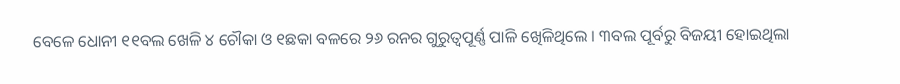ବେଳେ ଧୋନୀ ୧୧ବଲ ଖେଳି ୪ ଚୌକା ଓ ୧ଛକା ବଳରେ ୨୬ ରନର ଗୁରୁତ୍ବପୂର୍ଣ୍ଣ ପାଳି ଖେିଳିଥିଲେ । ୩ବଲ ପୂର୍ବରୁ ବିଜୟୀ ହୋଇଥିଲା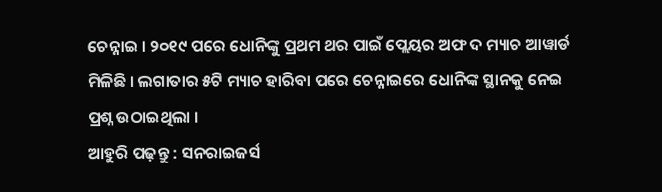ଚେନ୍ନାଇ । ୨୦୧୯ ପରେ ଧୋନିଙ୍କୁ ପ୍ରଥମ ଥର ପାଇଁ ପ୍ଲେୟର ଅଫ ଦ ମ୍ୟାଚ ଆୱାର୍ଡ ମିଳିଛି । ଲଗାତାର ୫ଟି ମ୍ୟାଚ ହାରିବା ପରେ ଚେନ୍ନାଇରେ ଧୋନିଙ୍କ ସ୍ଥାନକୁ ନେଇ ପ୍ରଶ୍ନ ଉଠାଇଥିଲା ।
ଆହୁରି ପଢ଼ନ୍ତୁ : ସନରାଇଜର୍ସ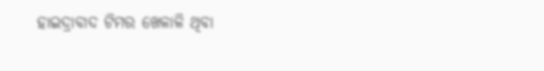ହାଇଦ୍ରାବାଦ ଟିମର ଖେଳାଳି ଥିବା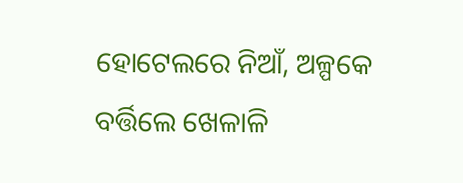ହୋଟେଲରେ ନିଆଁ, ଅଳ୍ପକେ ବର୍ତ୍ତିଲେ ଖେଳାଳି